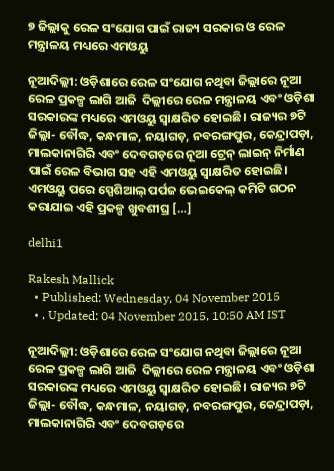୭ ଜିଲ୍ଲାକୁ ରେଳ ସଂଯୋଗ ପାଇଁ ରାଜ୍ୟ ସରକାର ଓ ରେଳ ମନ୍ତ୍ରାଳୟ ମଧ୍ୟରେ ଏମଓୟୁ

ନୂଆଦିଲ୍ଲୀ: ଓଡ଼ିଶାରେ ରେଳ ସଂଯୋଗ ନଥିବା ଜିଲ୍ଲାରେ ନୂଆ ରେଳ ପ୍ରକଳ୍ପ ଲାଗି ଆଜି  ଦିଲ୍ଲୀରେ ରେଳ ମନ୍ତ୍ରାଳୟ ଏବଂ ଓଡ଼ିଶା ସରକାରଙ୍କ ମଧ୍ୟରେ ଏମଓୟୁ ସ୍ୱାକ୍ଷରିତ ହୋଇଛି। ରାଜ୍ୟର ୭ଟି ଜିଲ୍ଲା- ବୌଦ୍ଧ, କନ୍ଧମାଳ, ନୟାଗଡ଼, ନବରଙ୍ଗପୁର, କେନ୍ଦ୍ରାପଡ଼ା, ମାଲକାନାଗିରି ଏବଂ ଦେବଗଡ଼ରେ ନୂଆ ଟ୍ରେନ୍ ଲାଇନ୍ ନିର୍ମାଣ ପାଇଁ ରେଳ ବିଭାଗ ସହ ଏହି ଏମଓୟୁ ସ୍ୱାକ୍ଷରିତ ହୋଇଛି। ଏମଓୟୁ ପରେ ସ୍ପେଶିଆଲ୍ ପର୍ପଜ ଭେଇକେଲ୍ କମିଟି ଗଠନ କରାଯାଇ ଏହି ପ୍ରକଳ୍ପ ଖୁବଶୀଘ୍ର […]

delhi1

Rakesh Mallick
  • Published: Wednesday, 04 November 2015
  • , Updated: 04 November 2015, 10:50 AM IST

ନୂଆଦିଲ୍ଲୀ: ଓଡ଼ିଶାରେ ରେଳ ସଂଯୋଗ ନଥିବା ଜିଲ୍ଲାରେ ନୂଆ ରେଳ ପ୍ରକଳ୍ପ ଲାଗି ଆଜି  ଦିଲ୍ଲୀରେ ରେଳ ମନ୍ତ୍ରାଳୟ ଏବଂ ଓଡ଼ିଶା ସରକାରଙ୍କ ମଧ୍ୟରେ ଏମଓୟୁ ସ୍ୱାକ୍ଷରିତ ହୋଇଛି। ରାଜ୍ୟର ୭ଟି ଜିଲ୍ଲା- ବୌଦ୍ଧ, କନ୍ଧମାଳ, ନୟାଗଡ଼, ନବରଙ୍ଗପୁର, କେନ୍ଦ୍ରାପଡ଼ା, ମାଲକାନାଗିରି ଏବଂ ଦେବଗଡ଼ରେ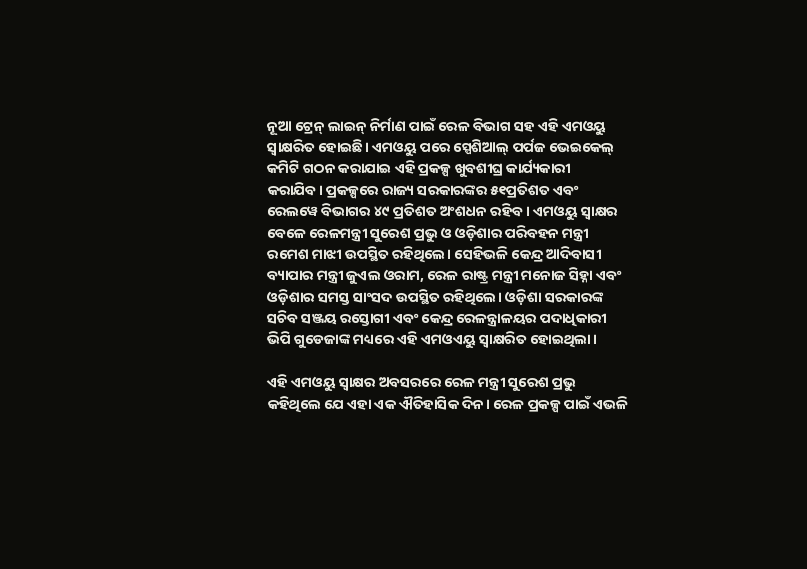ନୂଆ ଟ୍ରେନ୍ ଲାଇନ୍ ନିର୍ମାଣ ପାଇଁ ରେଳ ବିଭାଗ ସହ ଏହି ଏମଓୟୁ ସ୍ୱାକ୍ଷରିତ ହୋଇଛି। ଏମଓୟୁ ପରେ ସ୍ପେଶିଆଲ୍ ପର୍ପଜ ଭେଇକେଲ୍ କମିଟି ଗଠନ କରାଯାଇ ଏହି ପ୍ରକଳ୍ପ ଖୁବଶୀଘ୍ର କାର୍ଯ୍ୟକାରୀ କରାଯିବ। ପ୍ରକଳ୍ପରେ ରାଜ୍ୟ ସରକାରଙ୍କର ୫୧ପ୍ରତିଶତ ଏବଂ ରେଲୱେ ବିଭାଗର ୪୯ ପ୍ରତିଶତ ଅଂଶଧନ ରହିବ। ଏମଓୟୁ ସ୍ୱାକ୍ଷର ବେଳେ ରେଳମନ୍ତ୍ରୀ ସୁରେଶ ପ୍ରଭୁ ଓ ଓଡ଼ିଶାର ପରିବହନ ମନ୍ତ୍ରୀ ରମେଶ ମାଝୀ ଉପସ୍ଥିତ ରହିଥିଲେ। ସେହିଭଳି କେନ୍ଦ୍ର ଆଦିବାସୀ ବ୍ୟାପାର ମନ୍ତ୍ରୀ ଜୁଏଲ ଓରାମ, ରେଳ ରାଷ୍ଟ୍ର ମନ୍ତ୍ରୀ ମନୋଜ ସିହ୍ନା ଏବଂ ଓଡ଼ିଶାର ସମସ୍ତ ସାଂସଦ ଉପସ୍ଥିତ ରହିଥିଲେ। ଓଡ଼ିଶା ସରକାରଙ୍କ ସଚିବ ସଞ୍ଜୟ ରସ୍ତୋଗୀ ଏବଂ କେନ୍ଦ୍ର ରେଳନ୍ତ୍ରାଳୟର ପଦାଧିକାରୀ ଭିପି ଗୁଡେଜାଙ୍କ ମଧ୍ୟରେ ଏହି ଏମଓଏୟୁ ସ୍ୱାକ୍ଷରିତ ହୋଇଥିଲା।

ଏହି ଏମଓୟୁ ସ୍ୱାକ୍ଷର ଅବସରରେ ରେଳ ମନ୍ତ୍ରୀ ସୁରେଶ ପ୍ରଭୁ କହିଥିଲେ ଯେ ଏହା ଏକ ଐତିହାସିକ ଦିନ। ରେଳ ପ୍ରକଳ୍ପ ପାଇଁ ଏଭଳି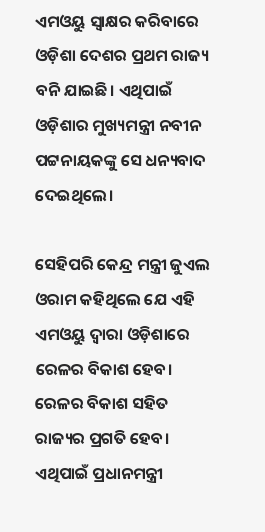ଏମଓୟୁ ସ୍ୱାକ୍ଷର କରିବାରେ ଓଡ଼ିଶା ଦେଶର ପ୍ରଥମ ରାଜ୍ୟ ବନି ଯାଇଛି। ଏଥିପାଇଁ ଓଡ଼ିଶାର ମୁଖ୍ୟମନ୍ତ୍ରୀ ନବୀନ ପଟ୍ଟନାୟକଙ୍କୁ ସେ ଧନ୍ୟବାଦ ଦେଇଥିଲେ।

ସେହିପରି କେନ୍ଦ୍ର ମନ୍ତ୍ରୀ ଜୁଏଲ ଓରାମ କହିଥିଲେ ଯେ ଏହି ଏମଓୟୁ ଦ୍ୱାରା ଓଡ଼ିଶାରେ ରେଳର ବିକାଶ ହେବ। ରେଳର ବିକାଶ ସହିତ ରାଜ୍ୟର ପ୍ରଗତି ହେବ। ଏଥିପାଇଁ ପ୍ରଧାନମନ୍ତ୍ରୀ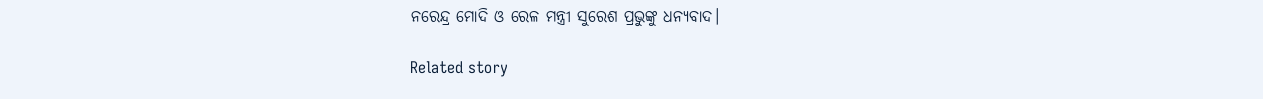ନରେନ୍ଦ୍ର ମୋଦି ଓ ରେଳ ମନ୍ତ୍ରୀ ସୁରେଶ ପ୍ରଭୁଙ୍କୁ ଧନ୍ୟବାଦ।

Related story